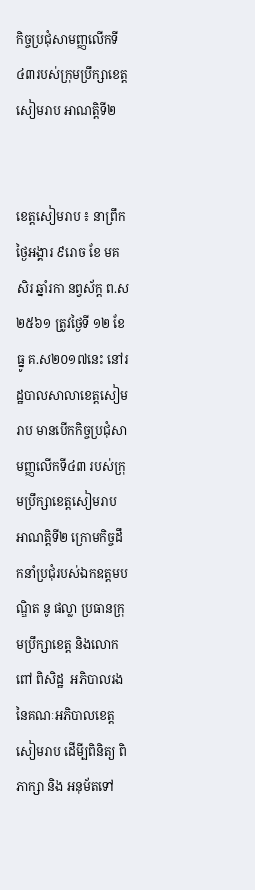កិច្ចប្រជុំសាមញ្ញលើកទី៤៣របស់ក្រុមប្រឹក្សាខេត្តសៀមរាប អាណត្តិទី២


ខេត្តសៀមរាប ៖ នាព្រឹកថ្ងៃអង្គារ ៩រោច ខែ មគសិរ ឆ្នាំរកា នព្វស័ក្ត ព.ស២៥៦១ ត្រូវថ្ងៃទី ១២ ខែ ធ្នូ គ.ស២០១៧នេះ នៅរដ្ឋបាលសាលាខេត្តសៀមរាប មានបើកកិច្ចប្រជុំសាមញ្ញលើកទី៤៣ របស់ក្រុមប្រឹក្សាខេត្តសៀមរាប អាណត្តិទី២ ក្រោមកិច្ចដឹកនាំប្រជុំរបស់ឯកឧត្តមបណ្ឌិត នូ ផល្លា ប្រធានក្រុមប្រឹក្សាខេត្ត និងលោក ពៅ ពិសិដ្ឋ  អភិបាលរងនៃគណៈអភិបាលខេត្តសៀមរាប ដើមី្បពិនិត្យ ពិភាក្សា និង អនុម័តទៅ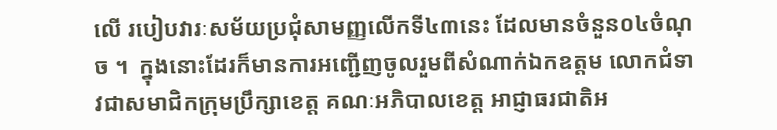លើ របៀបវារៈសម័យប្រជុំសាមញ្ញលើកទី៤៣នេះ ដែលមានចំនួន០៤ចំណុច ។  ក្នុងនោះដែរក៏មានការអញ្ជើញចូលរួមពីសំណាក់ឯកឧត្តម លោកជំទាវជាសមាជិកក្រុមប្រឹក្សាខេត្ត គណៈអភិបាលខេត្ត អាជ្ញាធរជាតិអ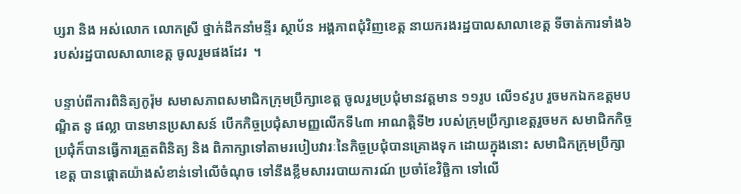ប្សរា និង អស់លោក លោកស្រី ថ្នាក់ដឹកនាំមន្ទីរ ស្ថាប័ន អង្គភាពជុំវិញខេត្ត នាយករងរដ្ឋបាលសាលាខេត្ត ទីចាត់ការទាំង៦ របស់រដ្ឋបាលសាលាខេត្ត ចូលរួមផងដែរ  ។

បន្ទាប់ពីការពិនិត្យកូរ៉ុម សមាសភាពសមាជិកក្រុមប្រឹក្សាខេត្ត ចូលរួមប្រជុំមានវត្តមាន ១១រូប លើ១៩រូប រួចមកឯកឧត្តមបណ្ឌិត នូ ផល្លា បានមានប្រសាសន៍ បើកកិច្ចប្រជុំសាមញ្ញលើកទី៤៣ អាណត្តិទី២ របស់ក្រុមប្រឹក្សាខេត្តរួចមក សមាជិកកិច្ចប្រជុំក៏បានធ្វើការត្រួតពិនិត្យ និង ពិភាក្សាទៅតាមរបៀបវារៈនៃកិច្ចប្រជុំបានគ្រោងទុក ដោយក្នុងនោះ សមាជិកក្រុមប្រឹក្សាខេត្ត បានផ្តោតយ៉ាងសំខាន់ទៅលើចំណុច ទៅនឹងខ្លឹមសាររបាយការណ៍ ប្រចាំខែវិច្ឆិកា ទៅលើ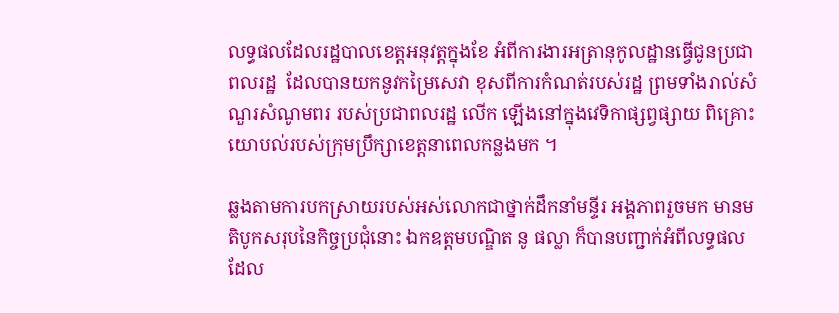លទ្ធផលដែលរដ្ឋបាលខេត្តអនុវត្តក្នុងខែ អំពីការងារអត្រានុកូលដ្ឋានធ្វើជូនប្រជាពលរដ្ឋ  ដែលបានយកនូវកម្រៃសេវា ខុសពីការកំណត់របស់រដ្ឋ ព្រមទាំងរាល់សំណួរសំណូមពរ របស់ប្រជាពលរដ្ឋ លើក ឡើងនៅក្នុងវេទិកាផ្សព្វផ្សាយ ពិគ្រោះយោបល់របស់ក្រុមប្រឹក្សាខេត្តនាពេលកន្លងមក ។

ឆ្លងតាមការបកស្រាយរបស់អស់លោកជាថ្នាក់ដឹកនាំមន្ទីរ អង្គភាពរួចមក មានមតិបូកសរុបនៃកិច្ចប្រជុំនោះ ឯកឧត្តមបណ្ឌិត នូ ផល្លា ក៏បានបញ្ជាក់អំពីលទ្ធផលដែល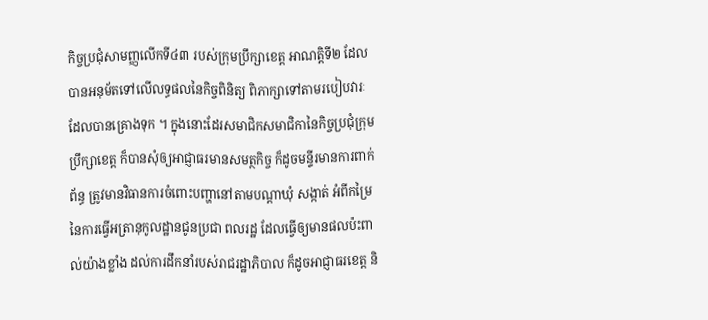កិច្ចប្រជុំសាមញ្ញលើកទី៤៣ របស់ក្រុមប្រឹក្សាខេត្ត អាណត្តិទី២ ដែលបានអនុម័តទៅលើលទ្ធផលនៃកិច្ចពិនិត្យ ពិភាក្សាទៅតាមរបៀបវារៈដែលបានគ្រោងទុក ។ ក្នុងនោះដែរសមាជិកសមាជិកានៃកិច្ចប្រជុំក្រុមប្រឹក្សាខេត្ត ក៏បានសុំឲ្យអាជ្ញាធរមានសមត្ថកិច្ច ក៏ដូចមន្ទីរមានការពាក់ព័ន្ធ ត្រូវមានវិធានការចំពោះបញ្ហានៅតាមបណ្តាឃុំ សង្កាត់ អំពីកម្រៃនៃការធ្វើអត្រានុកូលដ្ឋានជូនប្រជា ពលរដ្ឋ ដែលធ្វើឲ្យមានផលប៉ះពាល់យ៉ាងខ្លាំង ដល់ការដឹកនាំរបស់រាជរដ្ឋាភិបាល ក៏ដូចអាជ្ញាធរខេត្ត និ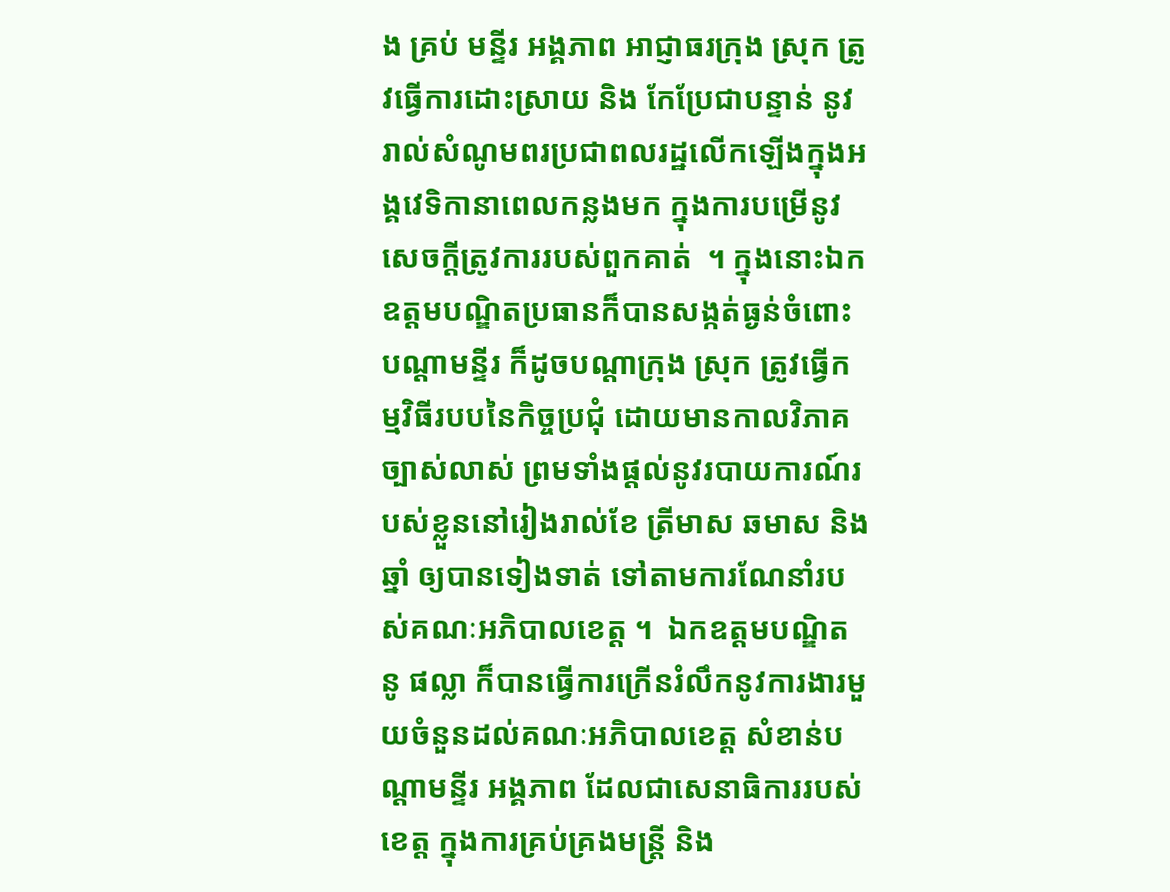ង គ្រប់ មន្ទីរ អង្គភាព អាជ្ញាធរក្រុង ស្រុក ត្រូវធ្វើការដោះស្រាយ និង កែប្រែជាបន្ទាន់ នូវរាល់សំណូមពរប្រជាពលរដ្ឋលើកឡើងក្នុងអង្គវេទិកានាពេលកន្លងមក ក្នុងការបម្រើនូវសេចក្តីត្រូវការរបស់ពួកគាត់  ។ ក្នុងនោះឯកឧត្តមបណ្ឌិតប្រធានក៏បានសង្កត់ធ្ងន់ចំពោះបណ្តាមន្ទីរ ក៏ដូចបណ្តាក្រុង ស្រុក ត្រូវធ្វើកម្មវិធីរបបនៃកិច្ចប្រជុំ ដោយមានកាលវិភាគច្បាស់លាស់ ព្រមទាំងផ្តល់នូវរបាយការណ៍របស់ខ្លួននៅរៀងរាល់ខែ ត្រីមាស ឆមាស និង ឆ្នាំ ឲ្យបានទៀងទាត់ ទៅតាមការណែនាំរបស់គណៈអភិបាលខេត្ត ។  ឯកឧត្តមបណ្ឌិត  នូ ផល្លា ក៏បានធ្វើការក្រើនរំលឹកនូវការងារមួយចំនួនដល់គណៈអភិបាលខេត្ត សំខាន់បណ្តាមន្ទីរ អង្គភាព ដែលជាសេនាធិការរបស់ខេត្ត ក្នុងការគ្រប់គ្រងមន្ត្រី និង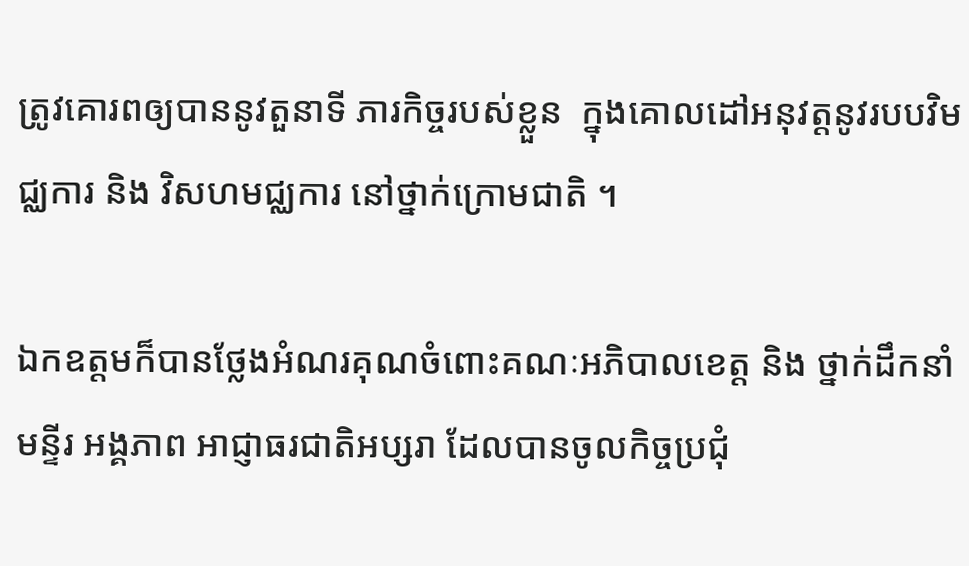ត្រូវគោរពឲ្យបាននូវតួនាទី ភារកិច្ចរបស់ខ្លួន  ក្នុងគោលដៅអនុវត្តនូវរបបវិមជ្ឈការ និង វិសហមជ្ឈការ នៅថ្នាក់ក្រោមជាតិ ។

ឯកឧត្តមក៏បានថ្លែងអំណរគុណចំពោះគណៈអភិបាលខេត្ត និង ថ្នាក់ដឹកនាំមន្ទីរ អង្គភាព អាជ្ញាធរជាតិអប្សរា ដែលបានចូលកិច្ចប្រជុំ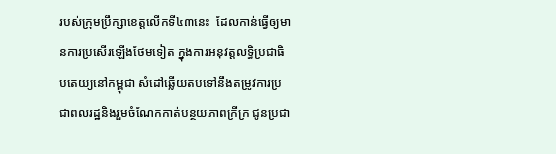របស់ក្រុមប្រឹក្សាខេត្តលើកទី៤៣នេះ  ដែលកាន់ធ្វើឲ្យមានការប្រសើរឡើងថែមទៀត ក្នុងការអនុវត្តលទ្ធិប្រជាធិបតេយ្យនៅកម្ពុជា សំដៅឆ្លើយតបទៅនឹងតម្រូវការប្រជាពលរដ្ឋនិងរួមចំណែកកាត់បន្ថយភាពក្រីក្រ ជូនប្រជា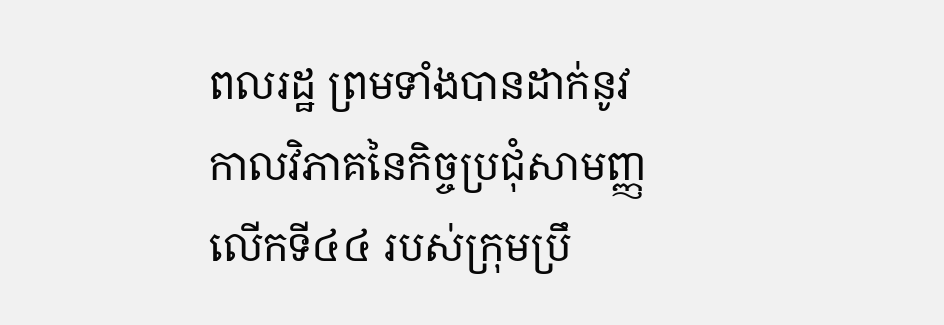ពលរដ្ឋ ព្រមទាំងបានដាក់នូវកាលវិភាគនៃកិច្ចប្រជុំសាមញ្ញលើកទី៤៤ របស់ក្រុមប្រឹ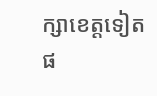ក្សាខេត្តទៀតផ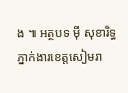ង ៕ អត្ថបទ ម៉ី សុខារិទ្ធ ភ្នាក់ងារខេត្តសៀមរា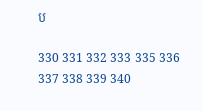ប

330 331 332 333 335 336 337 338 339 340